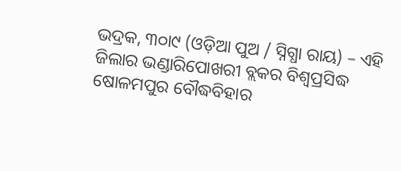ଭଦ୍ରକ, ୩୦ା୯ (ଓଡ଼ିଆ ପୁଅ / ସ୍ନିଗ୍ଧା ରାୟ) – ଏହି ଜିଲାର ଭଣ୍ଡାରିପୋଖରୀ ବ୍ଲକର ବିଶ୍ୱପ୍ରସିଦ୍ଧ ଷୋଳମପୁର ବୌଦ୍ଧବିହାର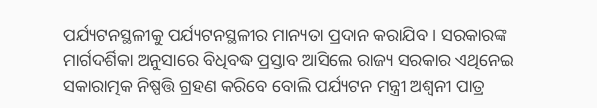ପର୍ଯ୍ୟଟନସ୍ଥଳୀକୁ ପର୍ଯ୍ୟଟନସ୍ଥଳୀର ମାନ୍ୟତା ପ୍ରଦାନ କରାଯିବ । ସରକାରଙ୍କ ମାର୍ଗଦର୍ଶିକା ଅନୁସାରେ ବିଧିବଦ୍ଧ ପ୍ରସ୍ତାବ ଆସିଲେ ରାଜ୍ୟ ସରକାର ଏଥିନେଇ ସକାରାତ୍ମକ ନିଷ୍ପତ୍ତି ଗ୍ରହଣ କରିବେ ବୋଲି ପର୍ଯ୍ୟଟନ ମନ୍ତ୍ରୀ ଅଶ୍ୱନୀ ପାତ୍ର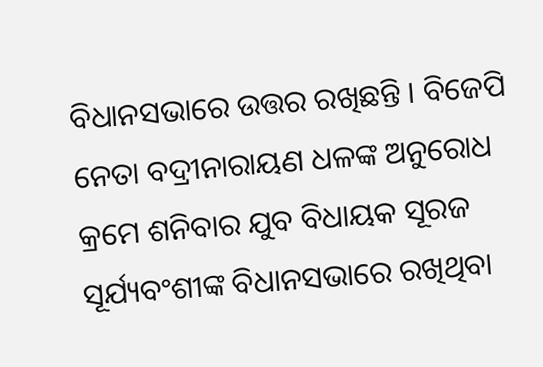ବିଧାନସଭାରେ ଉତ୍ତର ରଖିଛନ୍ତି । ବିଜେପି ନେତା ବଦ୍ରୀନାରାୟଣ ଧଳଙ୍କ ଅନୁରୋଧ କ୍ରମେ ଶନିବାର ଯୁବ ବିଧାୟକ ସୂରଜ ସୂର୍ଯ୍ୟବଂଶୀଙ୍କ ବିଧାନସଭାରେ ରଖିଥିବା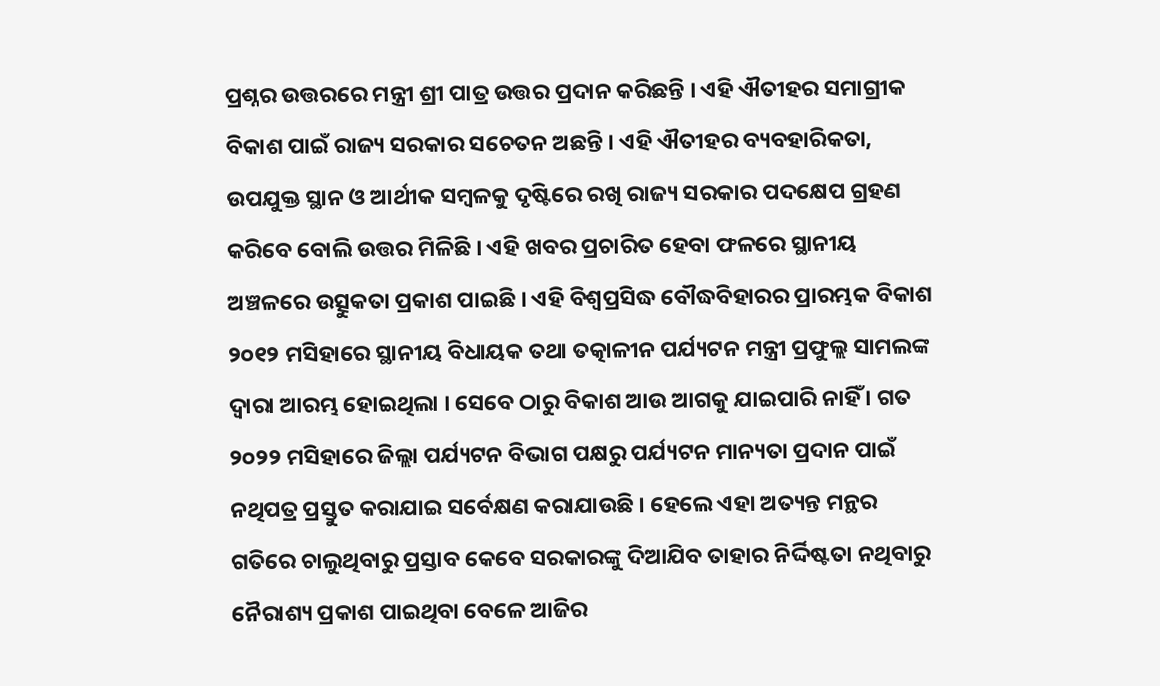ପ୍ରଶ୍ନର ଉତ୍ତରରେ ମନ୍ତ୍ରୀ ଶ୍ରୀ ପାତ୍ର ଉତ୍ତର ପ୍ରଦାନ କରିଛନ୍ତି । ଏହି ଐତୀହର ସମାଗ୍ରୀକ ବିକାଶ ପାଇଁ ରାଜ୍ୟ ସରକାର ସଚେତନ ଅଛନ୍ତି । ଏହି ଐତୀହର ବ୍ୟବହାରିକତା, ଉପଯୁକ୍ତ ସ୍ଥାନ ଓ ଆର୍ଥୀକ ସମ୍ବଳକୁ ଦୃଷ୍ଟିରେ ରଖି ରାଜ୍ୟ ସରକାର ପଦକ୍ଷେପ ଗ୍ରହଣ କରିବେ ବୋଲି ଉତ୍ତର ମିଳିଛି । ଏହି ଖବର ପ୍ରଚାରିତ ହେବା ଫଳରେ ସ୍ଥାନୀୟ ଅଞ୍ଚଳରେ ଉତ୍ସୁକତା ପ୍ରକାଶ ପାଇଛି । ଏହି ବିଶ୍ୱପ୍ରସିଦ୍ଧ ବୌଦ୍ଧବିହାରର ପ୍ରାରମ୍ଭକ ବିକାଶ ୨୦୧୨ ମସିହାରେ ସ୍ଥାନୀୟ ବିଧାୟକ ତଥା ତତ୍କାଳୀନ ପର୍ଯ୍ୟଟନ ମନ୍ତ୍ରୀ ପ୍ରଫୁଲ୍ଲ ସାମଲଙ୍କ ଦ୍ୱାରା ଆରମ୍ଭ ହୋଇଥିଲା । ସେବେ ଠାରୁ ବିକାଶ ଆଉ ଆଗକୁ ଯାଇପାରି ନାହିଁ । ଗତ ୨୦୨୨ ମସିହାରେ ଜିଲ୍ଲା ପର୍ଯ୍ୟଟନ ବିଭାଗ ପକ୍ଷରୁ ପର୍ଯ୍ୟଟନ ମାନ୍ୟତା ପ୍ରଦାନ ପାଇଁ ନଥିପତ୍ର ପ୍ରସ୍ତୁତ କରାଯାଇ ସର୍ବେକ୍ଷଣ କରାଯାଉଛି । ହେଲେ ଏହା ଅତ୍ୟନ୍ତ ମନ୍ଥର ଗତିରେ ଚାଲୁଥିବାରୁ ପ୍ରସ୍ତାବ କେବେ ସରକାରଙ୍କୁ ଦିଆଯିବ ତାହାର ନିର୍ଦ୍ଦିଷ୍ଟତା ନଥିବାରୁ ନୈରାଶ୍ୟ ପ୍ରକାଶ ପାଇଥିବା ବେଳେ ଆଜିର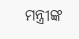ମନ୍ତ୍ରୀଙ୍କ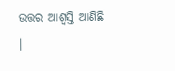ଉତ୍ତର ଆଶ୍ୱସ୍ତି ଆଣିଛି ।